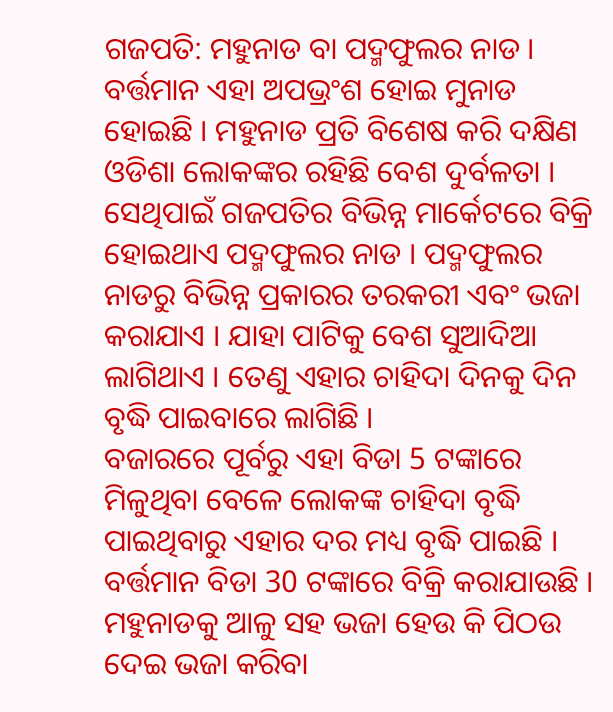ଗଜପତି: ମହୁନାଡ ବା ପଦ୍ମଫୁଲର ନାଡ । ବର୍ତ୍ତମାନ ଏହା ଅପଭ୍ରଂଶ ହୋଇ ମୁନାଡ ହୋଇଛି । ମହୁନାଡ ପ୍ରତି ବିଶେଷ କରି ଦକ୍ଷିଣ ଓଡିଶା ଲୋକଙ୍କର ରହିଛି ବେଶ ଦୁର୍ବଳତା । ସେଥିପାଇଁ ଗଜପତିର ବିଭିନ୍ନ ମାର୍କେଟରେ ବିକ୍ରି ହୋଇଥାଏ ପଦ୍ମଫୁଲର ନାଡ । ପଦ୍ମଫୁଲର ନାଡରୁ ବିଭିନ୍ନ ପ୍ରକାରର ତରକରୀ ଏବଂ ଭଜା କରାଯାଏ । ଯାହା ପାଟିକୁ ବେଶ ସୁଆଦିଆ ଲାଗିଥାଏ । ତେଣୁ ଏହାର ଚାହିଦା ଦିନକୁ ଦିନ ବୃଦ୍ଧି ପାଇବାରେ ଲାଗିଛି ।
ବଜାରରେ ପୂର୍ବରୁ ଏହା ବିଡା 5 ଟଙ୍କାରେ ମିଳୁଥିବା ବେଳେ ଲୋକଙ୍କ ଚାହିଦା ବୃଦ୍ଧି ପାଇଥିବାରୁ ଏହାର ଦର ମଧ୍ୟ ବୃଦ୍ଧି ପାଇଛି । ବର୍ତ୍ତମାନ ବିଡା 30 ଟଙ୍କାରେ ବିକ୍ରି କରାଯାଉଛି । ମହୁନାଡକୁ ଆଳୁ ସହ ଭଜା ହେଉ କି ପିଠଉ ଦେଇ ଭଜା କରିବା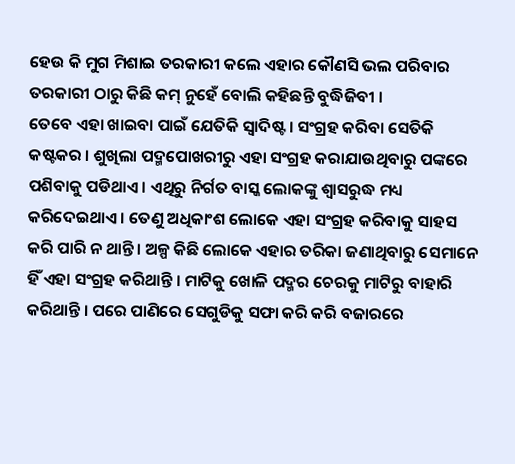ହେଉ କି ମୁଗ ମିଶାଇ ତରକାରୀ କଲେ ଏହାର କୌଣସି ଭଲ ପରିବାର ତରକାରୀ ଠାରୁ କିଛି କମ୍ ନୁହେଁ ବୋଲି କହିଛନ୍ତି ବୁଦ୍ଧିଜିବୀ ।
ତେବେ ଏହା ଖାଇବା ପାଇଁ ଯେତିକି ସ୍ବାଦିଷ୍ଟ । ସଂଗ୍ରହ କରିବା ସେତିକି କଷ୍ଟକର । ଶୁଖିଲା ପଦ୍ମପୋଖରୀରୁ ଏହା ସଂଗ୍ରହ କରାଯାଉଥିବାରୁ ପଙ୍କରେ ପଶିବାକୁ ପଡିଥାଏ । ଏଥିରୁ ନିର୍ଗତ ବାସ୍କ ଲୋକଙ୍କୁ ଶ୍ବାସରୁଦ୍ଧ ମଧ୍ୟ କରିଦେଇଥାଏ । ତେଣୁ ଅଧିକାଂଶ ଲୋକେ ଏହା ସଂଗ୍ରହ କରିବାକୁ ସାହସ କରି ପାରି ନ ଥାନ୍ତି । ଅଳ୍ପ କିଛି ଲୋକେ ଏହାର ତରିକା ଜଣାଥିବାରୁ ସେମାନେ ହିଁ ଏହା ସଂଗ୍ରହ କରିଥାନ୍ତି । ମାଟିକୁ ଖୋଳି ପଦ୍ମର ଚେରକୁ ମାଟିରୁ ବାହାରି କରିଥାନ୍ତି । ପରେ ପାଣିରେ ସେଗୁଡିକୁ ସଫା କରି କରି ବଜାରରେ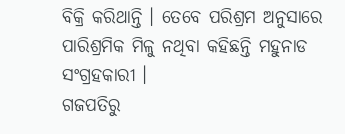ବିକ୍ରି କରିଥାନ୍ତି । ତେବେ ପରିଶ୍ରମ ଅନୁସାରେ ପାରିଶ୍ରମିକ ମିଳୁ ନଥିବା କହିଛନ୍ତି ମହୁନାଡ ସଂଗ୍ରହକାରୀ ।
ଗଜପତିରୁ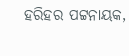ହରିହର ପଟ୍ଟନାୟକ,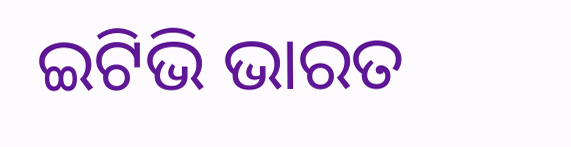ଇଟିଭି ଭାରତ